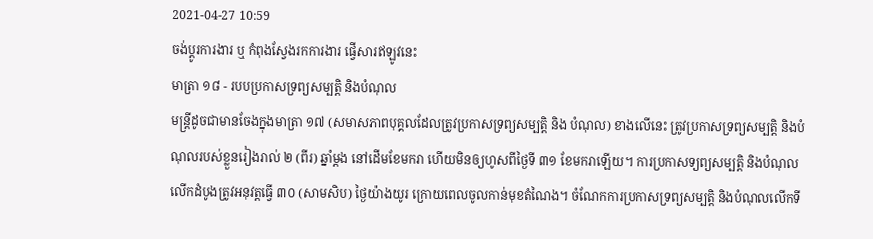2021-04-27 10:59
ចង់ប្តូរការងារ ឬ កំពុងស្វែងរកការងារ ផ្វើសារឥឡូវនេះ
មាត្រា ១៨ - របបប្រកាសទ្រព្យសម្បត្តិ និងបំណុល
មន្រ្តីដូចជាមានចែងក្នុងមាត្រា ១៧ (សមាសភាពបុគ្គលដែលត្រូវប្រកាសទ្រព្យសម្បត្តិ និង បំណុល) ខាងលើនេះ ត្រូវប្រកាសទ្រព្យសម្បត្តិ និងបំណុលរបស់ខ្លួនរៀងរាល់ ២ (ពីរ) ឆ្នាំម្ដង នៅដើមខែមករា ហើយមិនឲ្យហូសពីថ្ងៃទី ៣១ ខែមករាឡើយ។ ការប្រកាសទ្យព្យសម្បត្តិ និងបំណុលលើកដំបូងត្រូវអនុវត្តធ្វើ ៣០ (សាមសិប) ថ្ងៃយ៉ាងយូរ ក្រោយពេលចូលកាន់មុខតំណៃង។ ចំណែកការប្រកាសទ្រព្យសម្បត្តិ និងបំណុលលើកទី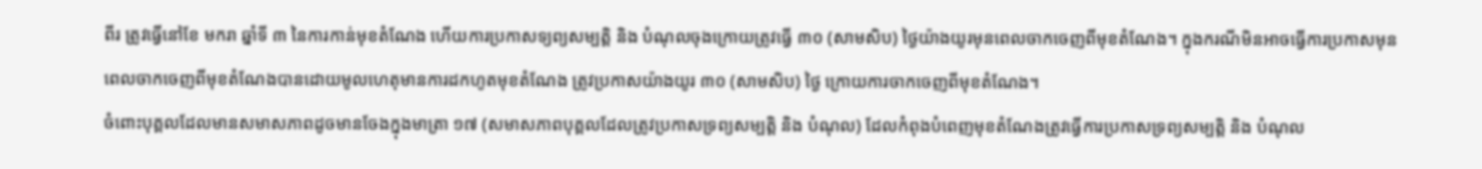ពីរ ត្រូវធ្វើនៅខែ មករា ឆ្នាំទី ៣ នៃការកាន់មុខតំណែង ហើយការប្រកាសទ្យព្យសម្បត្តិ និង បំណុលចុងក្រោយត្រូវធ្វើ ៣០ (សាមសិប) ថ្ងៃយ៉ាងយូរមុនពេលចាកចេញពីមុខតំណែង។ ក្នុងករណីមិនអាចធ្វើការប្រកាសមុនពេលចាកចេញពីមុខតំណែងបានដោយមូលហេតុមានការដកហូតមុខតំណែង ត្រូវប្រកាសយ៉ាងយូរ ៣០ (សាមសិប) ថ្ងៃ ក្រោយការចាកចេញពីមុខតំណែង។
ចំពោះបុគ្គលដែលមានសមាសភាពដូចមានចែងក្នុងមាត្រា ១៧ (សមាសភាពបុគ្គលដែលត្រូវប្រកាសទ្រព្យសម្បត្តិ និង បំណុល) ដែលកំពុងបំពេញមុខតំណែងត្រូវធ្វើការប្រកាសទ្រព្យសម្បត្តិ និង បំណុល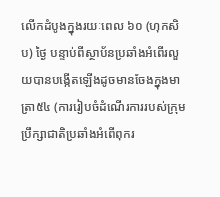លើកដំបូងក្នុងរយៈពេល ៦០ (ហុកសិប) ថ្ងៃ បន្ទាប់ពីស្ថាប័នប្រឆាំងអំពើរលួយបានបង្កើតឡើងដូចមានចែងក្នុងមាត្រា៥៤ (ការរៀបចំដំណើរការរបស់ក្រុមប្រឹក្សាជាតិប្រឆាំងអំពើពុករ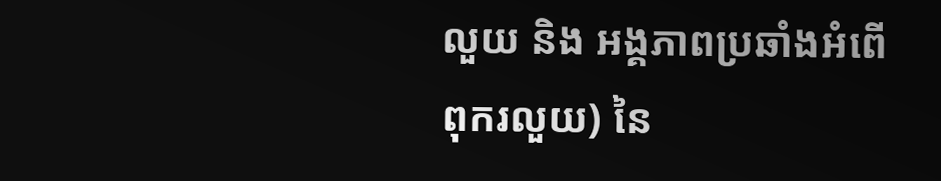លួយ និង អង្គភាពប្រឆាំងអំពើពុករលួយ) នៃ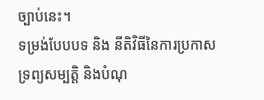ច្បាប់នេះ។
ទម្រង់បែបបទ និង នីតិវិធីនៃការប្រកាសទ្រព្យសម្បត្តិ និងបំណុ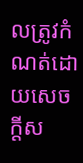លត្រូវកំណត់ដោយសេចក្ដីស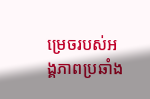ម្រេចរបស់អង្គភាពប្រឆាំង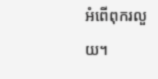អំពើពុករលួយ។